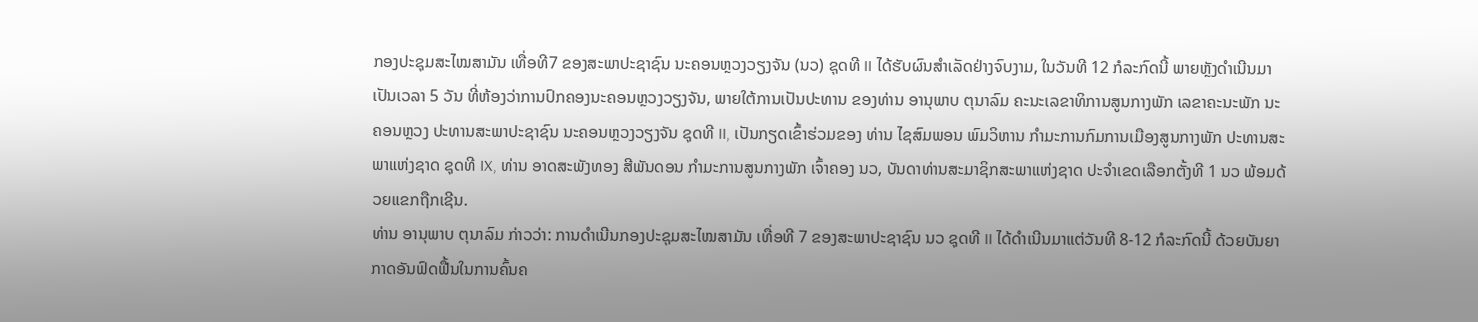ກອງປະຊຸມສະໄໝສາມັນ ເທື່ອທີ7 ຂອງສະພາປະຊາຊົນ ນະຄອນຫຼວງວຽງຈັນ (ນວ) ຊຸດທີ II ໄດ້ຮັບຜົນສໍາເລັດຢ່າງຈົບງາມ, ໃນວັນທີ 12 ກໍລະກົດນີ້ ພາຍຫຼັງດຳເນີນມາເປັນເວລາ 5 ວັນ ທີ່ຫ້ອງວ່າການປົກຄອງນະຄອນຫຼວງວຽງຈັນ, ພາຍໃຕ້ການເປັນປະທານ ຂອງທ່ານ ອານຸພາບ ຕຸນາລົມ ຄະນະເລຂາທິການສູນກາງພັກ ເລຂາຄະນະພັກ ນະຄອນຫຼວງ ປະທານສະພາປະຊາຊົນ ນະຄອນຫຼວງວຽງຈັນ ຊຸດທີ II, ເປັນກຽດເຂົ້າຮ່ວມຂອງ ທ່ານ ໄຊສົມພອນ ພົມວິຫານ ກໍາມະການກົມການເມືອງສູນກາງພັກ ປະທານສະພາແຫ່ງຊາດ ຊຸດທີ IX, ທ່ານ ອາດສະພັງທອງ ສີພັນດອນ ກໍາມະການສູນກາງພັກ ເຈົ້າຄອງ ນວ, ບັນດາທ່ານສະມາຊິກສະພາແຫ່ງຊາດ ປະຈໍາເຂດເລືອກຕັ້ງທີ 1 ນວ ພ້ອມດ້ວຍແຂກຖືກເຊີນ.
ທ່ານ ອານຸພາບ ຕຸນາລົມ ກ່າວວ່າ: ການດໍາເນີນກອງປະຊຸມສະໄໝສາມັນ ເທື່ອທີ 7 ຂອງສະພາປະຊາຊົນ ນວ ຊຸດທີ II ໄດ້ດໍາເນີນມາແຕ່ວັນທີ 8-12 ກໍລະກົດນີ້ ດ້ວຍບັນຍາກາດອັນຟົດຟື້ນໃນການຄົ້ນຄ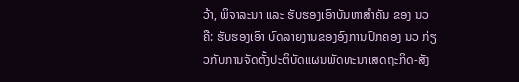ວ້າ, ພິຈາລະນາ ແລະ ຮັບຮອງເອົາບັນຫາສໍາຄັນ ຂອງ ນວ ຄື: ຮັບຮອງເອົາ ບົດລາຍງານຂອງອົງການປົກຄອງ ນວ ກ່ຽວກັບການຈັດຕັ້ງປະຕິບັດແຜນພັດທະນາເສດຖະກິດ-ສັງ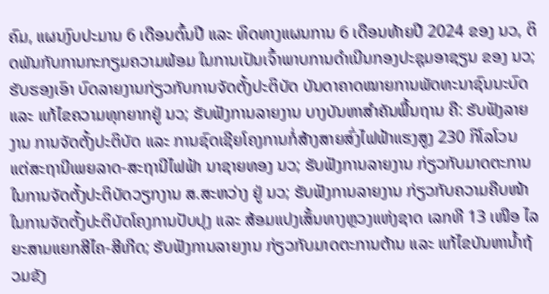ຄົມ, ແຜນງົບປະມານ 6 ເດືອນຕົ້ນປີ ແລະ ທິດທາງແຜນການ 6 ເດືອນທ້າຍປີ 2024 ຂອງ ນວ, ຕິດພັນກັບການກະກຽມຄວາມພ້ອມ ໃນການເປັນເຈົ້າພາບການດໍາເນີນກອງປະຊຸມອາຊຽນ ຂອງ ນວ; ຮັບຮອງເອົາ ບົດລາຍງານກ່ຽວກັບການຈັດຕັ້ງປະຕິບັດ ບັນດາຄາດໝາຍການພັດທະນາຊົນນະບົດ ແລະ ແກ້ໄຂຄວາມທຸກຍາກຢູ່ ນວ; ຮັບຟັງການລາຍງານ ບາງບັນຫາສໍາຄັນພື້ນຖານ ຄື: ຮັບຟັງລາຍງານ ການຈັດຕັ້ງປະຕິບັດ ແລະ ການຊົດເຊີຍໂຄງການກໍ່ສ້າງສາຍສົ່ງໄຟຟ້າແຮງສູງ 230 ກິໂລໂວນ ແຕ່ສະຖານີເພຍລາດ-ສະຖານີໄຟຟ້າ ນາຊາຍທອງ ນວ; ຮັບຟັງການລາຍງານ ກ່ຽວກັບມາດຕະການໃນການຈັດຕັ້ງປະຕິບັດວຽກງານ ສ.ສະຫວ່າງ ຢູ່ ນວ; ຮັບຟັງການລາຍງານ ກ່ຽວກັບຄວາມຄືບໜ້າ ໃນການຈັດຕັ້ງປະຕິບັດໂຄງການປັບປຸງ ແລະ ສ້ອມແປງເສັ້ນທາງຫຼວງແຫ່ງຊາດ ເລກທີ 13 ເໜືອ ໄລຍະສາມແຍກສີໄຄ-ສີເກີດ; ຮັບຟັງການລາຍງານ ກ່ຽວກັບມາດຕະການຕ້ານ ແລະ ແກ້ໄຂບັນຫານໍ້າຖ້ວມຂັງ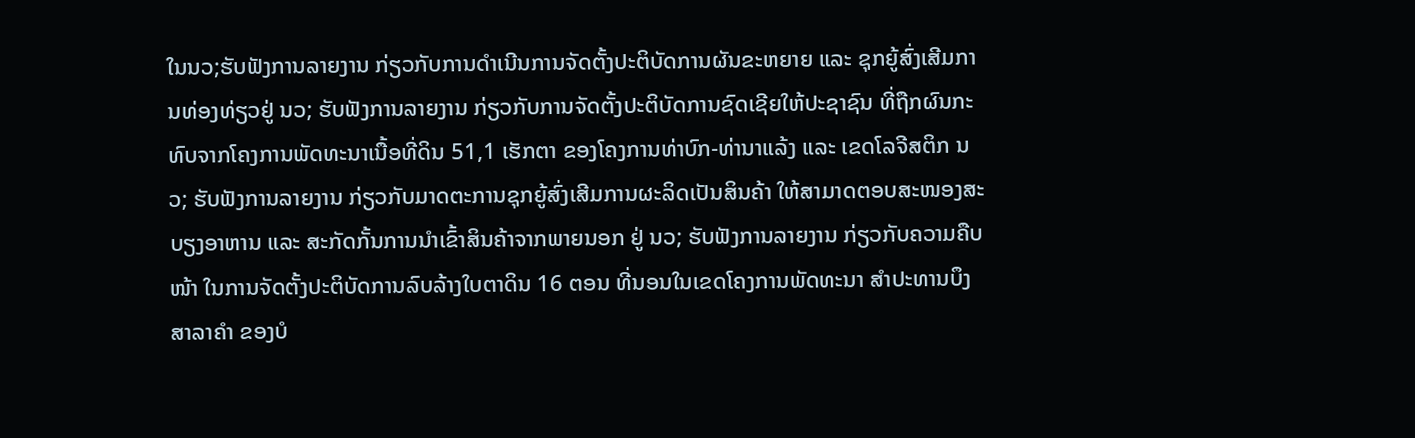ໃນນວ;ຮັບຟັງການລາຍງານ ກ່ຽວກັບການດໍາເນີນການຈັດຕັ້ງປະຕິບັດການຜັນຂະຫຍາຍ ແລະ ຊຸກຍູ້ສົ່ງເສີມການທ່ອງທ່ຽວຢູ່ ນວ; ຮັບຟັງການລາຍງານ ກ່ຽວກັບການຈັດຕັ້ງປະຕິບັດການຊົດເຊີຍໃຫ້ປະຊາຊົນ ທີ່ຖືກຜົນກະທົບຈາກໂຄງການພັດທະນາເນື້ອທີ່ດິນ 51,1 ເຮັກຕາ ຂອງໂຄງການທ່າບົກ-ທ່ານາແລ້ງ ແລະ ເຂດໂລຈີສຕິກ ນວ; ຮັບຟັງການລາຍງານ ກ່ຽວກັບມາດຕະການຊຸກຍູ້ສົ່ງເສີມການຜະລິດເປັນສິນຄ້າ ໃຫ້ສາມາດຕອບສະໜອງສະບຽງອາຫານ ແລະ ສະກັດກັ້ນການນໍາເຂົ້າສິນຄ້າຈາກພາຍນອກ ຢູ່ ນວ; ຮັບຟັງການລາຍງານ ກ່ຽວກັບຄວາມຄືບໜ້າ ໃນການຈັດຕັ້ງປະຕິບັດການລົບລ້າງໃບຕາດິນ 16 ຕອນ ທີ່ນອນໃນເຂດໂຄງການພັດທະນາ ສໍາປະທານບຶງສາລາຄໍາ ຂອງບໍ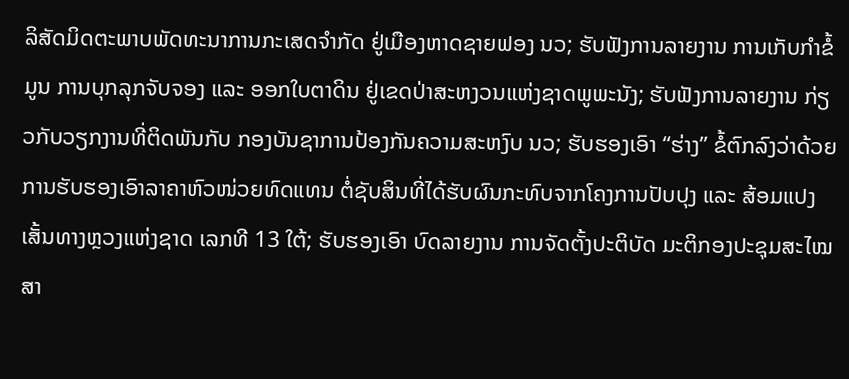ລິສັດມິດຕະພາບພັດທະນາການກະເສດຈໍາກັດ ຢູ່ເມືອງຫາດຊາຍຟອງ ນວ; ຮັບຟັງການລາຍງານ ການເກັບກໍາຂໍ້ມູນ ການບຸກລຸກຈັບຈອງ ແລະ ອອກໃບຕາດິນ ຢູ່ເຂດປ່າສະຫງວນແຫ່ງຊາດພູພະນັງ; ຮັບຟັງການລາຍງານ ກ່ຽວກັບວຽກງານທີ່ຕິດພັນກັບ ກອງບັນຊາການປ້ອງກັນຄວາມສະຫງົບ ນວ; ຮັບຮອງເອົາ “ຮ່າງ” ຂໍ້ຕົກລົງວ່າດ້ວຍ ການຮັບຮອງເອົາລາຄາຫົວໜ່ວຍທົດແທນ ຕໍ່ຊັບສິນທີ່ໄດ້ຮັບຜົນກະທົບຈາກໂຄງການປັບປຸງ ແລະ ສ້ອມແປງເສັ້ນທາງຫຼວງແຫ່ງຊາດ ເລກທີ 13 ໃຕ້; ຮັບຮອງເອົາ ບົດລາຍງານ ການຈັດຕັ້ງປະຕິບັດ ມະຕິກອງປະຊຸມສະໄໝສາ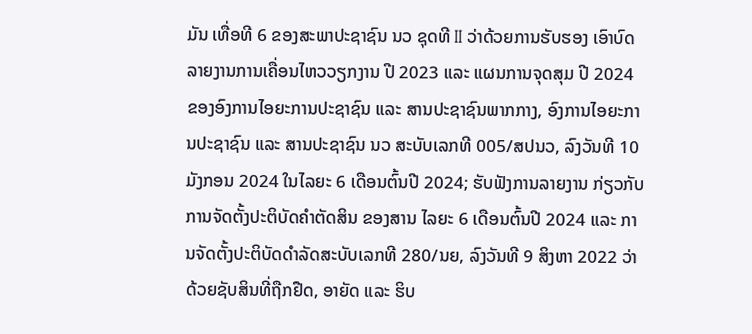ມັນ ເທື່ອທີ 6 ຂອງສະພາປະຊາຊົນ ນວ ຊຸດທີ II ວ່າດ້ວຍການຮັບຮອງ ເອົາບົດລາຍງານການເຄື່ອນໄຫວວຽກງານ ປີ 2023 ແລະ ແຜນການຈຸດສຸມ ປີ 2024 ຂອງອົງການໄອຍະການປະຊາຊົນ ແລະ ສານປະຊາຊົນພາກກາງ, ອົງການໄອຍະການປະຊາຊົນ ແລະ ສານປະຊາຊົນ ນວ ສະບັບເລກທີ 005/ສປນວ, ລົງວັນທີ 10 ມັງກອນ 2024 ໃນໄລຍະ 6 ເດືອນຕົ້ນປີ 2024; ຮັບຟັງການລາຍງານ ກ່ຽວກັບການຈັດຕັ້ງປະຕິບັດຄໍາຕັດສິນ ຂອງສານ ໄລຍະ 6 ເດືອນຕົ້ນປີ 2024 ແລະ ການຈັດຕັ້ງປະຕິບັດດໍາລັດສະບັບເລກທີ 280/ນຍ, ລົງວັນທີ 9 ສິງຫາ 2022 ວ່າດ້ວຍຊັບສິນທີ່ຖືກຢືດ, ອາຍັດ ແລະ ຮິບ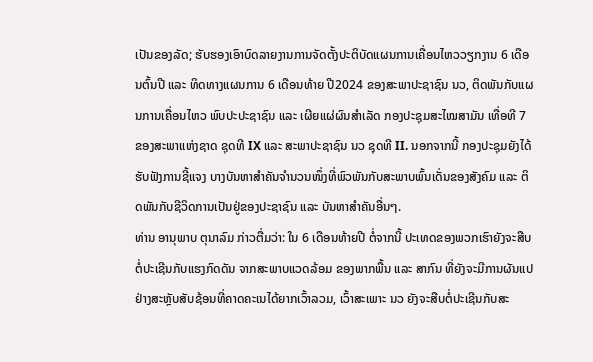ເປັນຂອງລັດ; ຮັບຮອງເອົາບົດລາຍງານການຈັດຕັ້ງປະຕິບັດແຜນການເຄື່ອນໄຫວວຽກງານ 6 ເດືອນຕົ້ນປີ ແລະ ທິດທາງແຜນການ 6 ເດືອນທ້າຍ ປີ2024 ຂອງສະພາປະຊາຊົນ ນວ, ຕິດພັນກັບແຜນການເຄື່ອນໄຫວ ພົບປະປະຊາຊົນ ແລະ ເຜີຍແຜ່ຜົນສໍາເລັດ ກອງປະຊຸມສະໄໝສາມັນ ເທື່ອທີ 7 ຂອງສະພາແຫ່ງຊາດ ຊຸດທີ IX ແລະ ສະພາປະຊາຊົນ ນວ ຊຸດທີ II. ນອກຈາກນີ້ ກອງປະຊຸມຍັງໄດ້ຮັບຟັງການຊີ້ແຈງ ບາງບັນຫາສໍາຄັນຈໍານວນໜຶ່ງທີ່ພົວພັນກັບສະພາບພົ້ນເດັ່ນຂອງສັງຄົມ ແລະ ຕິດພັນກັບຊີວິດການເປັນຢູ່ຂອງປະຊາຊົນ ແລະ ບັນຫາສໍາຄັນອື່ນໆ.
ທ່ານ ອານຸພາບ ຕຸນາລົມ ກ່າວຕື່ມວ່າ: ໃນ 6 ເດືອນທ້າຍປີ ຕໍ່ຈາກນີ້ ປະເທດຂອງພວກເຮົາຍັງຈະສືບຕໍ່ປະເຊີນກັບແຮງກົດດັນ ຈາກສະພາບແວດລ້ອມ ຂອງພາກພື້ນ ແລະ ສາກົນ ທີ່ຍັງຈະມີການຜັນແປຢ່າງສະຫຼັບສັບຊ້ອນທີ່ຄາດຄະເນໄດ້ຍາກເວົ້າລວມ, ເວົ້າສະເພາະ ນວ ຍັງຈະສືບຕໍ່ປະເຊີນກັບສະ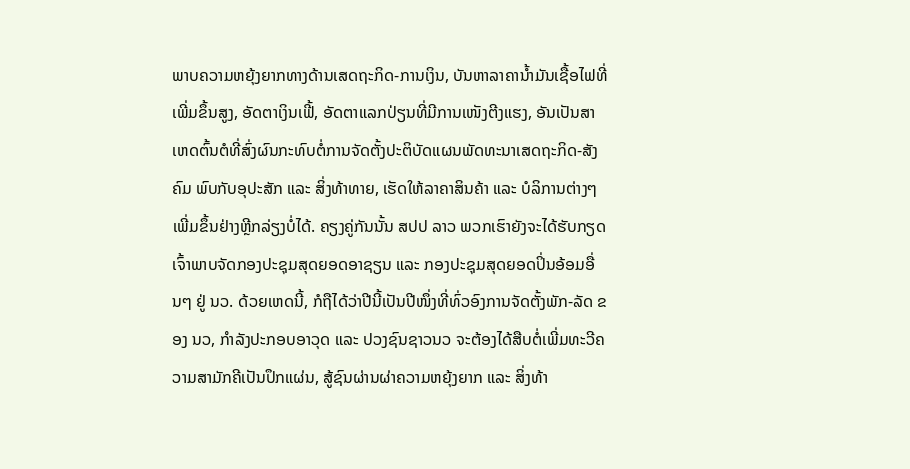ພາບຄວາມຫຍຸ້ງຍາກທາງດ້ານເສດຖະກິດ-ການເງິນ, ບັນຫາລາຄານໍ້າມັນເຊື້ອໄຟທີ່ເພີ່ມຂຶ້ນສູງ, ອັດຕາເງິນເຟີ້, ອັດຕາແລກປ່ຽນທີ່ມີການເໜັງຕີງແຮງ, ອັນເປັນສາເຫດຕົ້ນຕໍທີ່ສົ່ງຜົນກະທົບຕໍ່ການຈັດຕັ້ງປະຕິບັດແຜນພັດທະນາເສດຖະກິດ-ສັງຄົມ ພົບກັບອຸປະສັກ ແລະ ສິ່ງທ້າທາຍ, ເຮັດໃຫ້ລາຄາສິນຄ້າ ແລະ ບໍລິການຕ່າງໆ ເພີ່ມຂຶ້ນຢ່າງຫຼີກລ່ຽງບໍ່ໄດ້. ຄຽງຄູ່ກັນນັ້ນ ສປປ ລາວ ພວກເຮົາຍັງຈະໄດ້ຮັບກຽດເຈົ້າພາບຈັດກອງປະຊຸມສຸດຍອດອາຊຽນ ແລະ ກອງປະຊຸມສຸດຍອດປິ່ນອ້ອມອື່ນໆ ຢູ່ ນວ. ດ້ວຍເຫດນີ້, ກໍຖືໄດ້ວ່າປີນີ້ເປັນປີໜຶ່ງທີ່ທົ່ວອົງການຈັດຕັ້ງພັກ-ລັດ ຂອງ ນວ, ກໍາລັງປະກອບອາວຸດ ແລະ ປວງຊົນຊາວນວ ຈະຕ້ອງໄດ້ສືບຕໍ່ເພີ່ມທະວີຄວາມສາມັກຄີເປັນປຶກແຜ່ນ, ສູ້ຊົນຜ່ານຜ່າຄວາມຫຍຸ້ງຍາກ ແລະ ສິ່ງທ້າ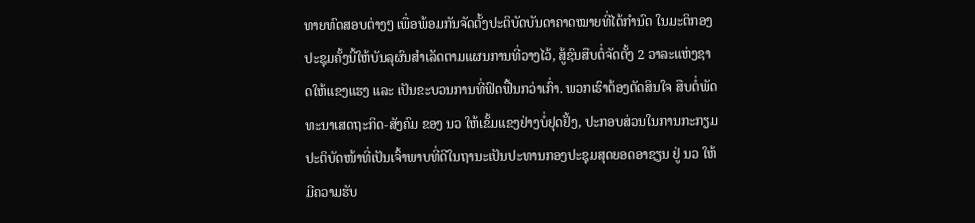ທາຍທົດສອບຕ່າງໆ ເພື່ອພ້ອມກັນຈັດຕັ້ງປະຕິບັດບັນດາຄາດໝາຍທີ່ໄດ້ກໍານົດ ໃນມະຕິກອງປະຊຸມຄັ້ງນີ້ໃຫ້ບັນລຸຜົນສໍາເລັດຕາມແຜນການທີ່ວາງໄວ້, ສູ້ຊົນສືບຕໍ່ຈັດຕັ້ງ 2 ວາລະແຫ່ງຊາດໃຫ້ແຂງແຮງ ແລະ ເປັນຂະບວນການທີ່ຟົດຟື້ນກວ່າເກົ່າ. ພວກເຮົາຕ້ອງຕັດສິນໃຈ ສືບຕໍ່ພັດທະນາເສດຖະກິດ-ສັງຄົມ ຂອງ ນວ ໃຫ້ເຂັ້ມແຂງຢ່າງບໍ່ຢຸດຢັ້ງ, ປະກອບສ່ວນໃນການກະກຽມປະຕິບັດໜ້າທີ່ເປັນເຈົ້າພາບທີ່ດີໃນຖານະເປັນປະທານກອງປະຊຸມສຸດຍອດອາຊຽນ ຢູ່ ນວ ໃຫ້ມີຄວາມຮັບ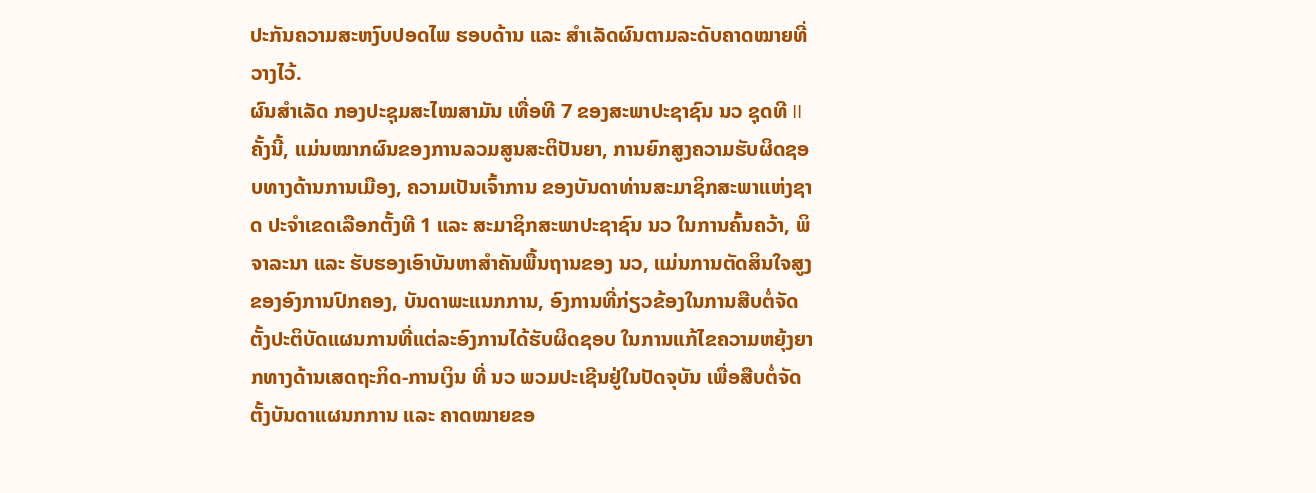ປະກັນຄວາມສະຫງົບປອດໄພ ຮອບດ້ານ ແລະ ສໍາເລັດຜົນຕາມລະດັບຄາດໝາຍທີ່ວາງໄວ້.
ຜົນສໍາເລັດ ກອງປະຊຸມສະໄໝສາມັນ ເທື່ອທີ 7 ຂອງສະພາປະຊາຊົນ ນວ ຊຸດທີ II ຄັ້ງນີ້, ແມ່ນໝາກຜົນຂອງການລວມສູນສະຕິປັນຍາ, ການຍົກສູງຄວາມຮັບຜິດຊອບທາງດ້ານການເມືອງ, ຄວາມເປັນເຈົ້າການ ຂອງບັນດາທ່ານສະມາຊິກສະພາແຫ່ງຊາດ ປະຈໍາເຂດເລືອກຕັ້ງທີ 1 ແລະ ສະມາຊິກສະພາປະຊາຊົນ ນວ ໃນການຄົ້ນຄວ້າ, ພິຈາລະນາ ແລະ ຮັບຮອງເອົາບັນຫາສໍາຄັນພື້ນຖານຂອງ ນວ, ແມ່ນການຕັດສິນໃຈສູງຂອງອົງການປົກຄອງ, ບັນດາພະແນກການ, ອົງການທີ່ກ່ຽວຂ້ອງໃນການສືບຕໍ່ຈັດຕັ້ງປະຕິບັດແຜນການທີ່ແຕ່ລະອົງການໄດ້ຮັບຜິດຊອບ ໃນການແກ້ໄຂຄວາມຫຍຸ້ງຍາກທາງດ້ານເສດຖະກິດ-ການເງິນ ທີ່ ນວ ພວມປະເຊີນຢູ່ໃນປັດຈຸບັນ ເພື່ອສືບຕໍ່ຈັດຕັ້ງບັນດາແຜນກການ ແລະ ຄາດໝາຍຂອ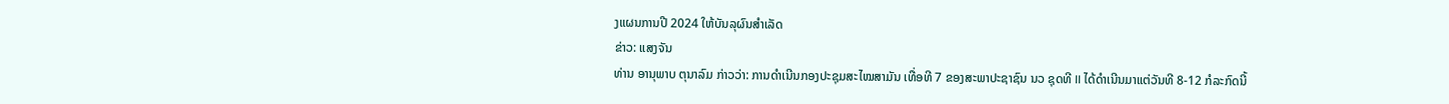ງແຜນການປີ 2024 ໃຫ້ບັນລຸຜົນສຳເລັດ
ຂ່າວ: ແສງຈັນ
ທ່ານ ອານຸພາບ ຕຸນາລົມ ກ່າວວ່າ: ການດໍາເນີນກອງປະຊຸມສະໄໝສາມັນ ເທື່ອທີ 7 ຂອງສະພາປະຊາຊົນ ນວ ຊຸດທີ II ໄດ້ດໍາເນີນມາແຕ່ວັນທີ 8-12 ກໍລະກົດນີ້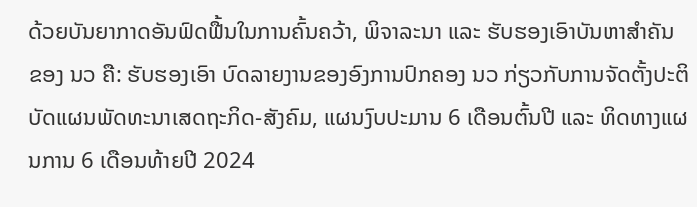ດ້ວຍບັນຍາກາດອັນຟົດຟື້ນໃນການຄົ້ນຄວ້າ, ພິຈາລະນາ ແລະ ຮັບຮອງເອົາບັນຫາສໍາຄັນ ຂອງ ນວ ຄື: ຮັບຮອງເອົາ ບົດລາຍງານຂອງອົງການປົກຄອງ ນວ ກ່ຽວກັບການຈັດຕັ້ງປະຕິບັດແຜນພັດທະນາເສດຖະກິດ-ສັງຄົມ, ແຜນງົບປະມານ 6 ເດືອນຕົ້ນປີ ແລະ ທິດທາງແຜນການ 6 ເດືອນທ້າຍປີ 2024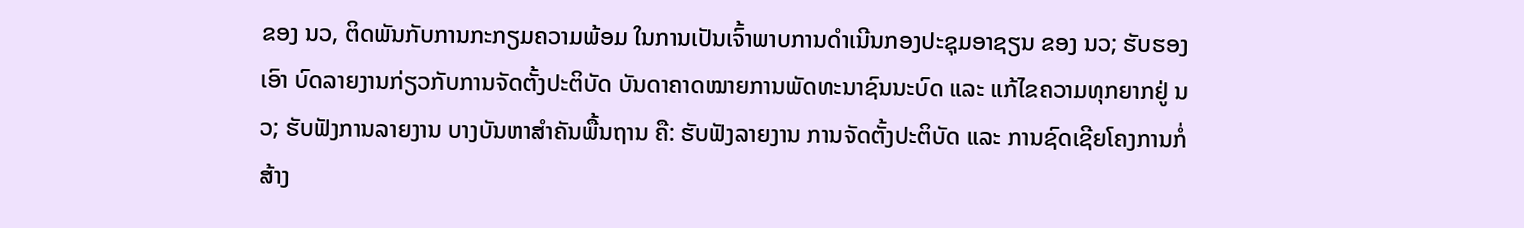ຂອງ ນວ, ຕິດພັນກັບການກະກຽມຄວາມພ້ອມ ໃນການເປັນເຈົ້າພາບການດໍາເນີນກອງປະຊຸມອາຊຽນ ຂອງ ນວ; ຮັບຮອງເອົາ ບົດລາຍງານກ່ຽວກັບການຈັດຕັ້ງປະຕິບັດ ບັນດາຄາດໝາຍການພັດທະນາຊົນນະບົດ ແລະ ແກ້ໄຂຄວາມທຸກຍາກຢູ່ ນວ; ຮັບຟັງການລາຍງານ ບາງບັນຫາສໍາຄັນພື້ນຖານ ຄື: ຮັບຟັງລາຍງານ ການຈັດຕັ້ງປະຕິບັດ ແລະ ການຊົດເຊີຍໂຄງການກໍ່ສ້າງ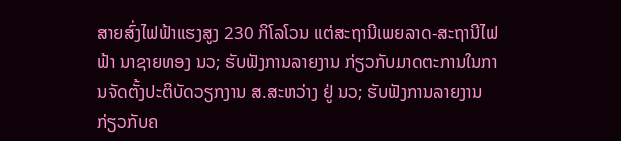ສາຍສົ່ງໄຟຟ້າແຮງສູງ 230 ກິໂລໂວນ ແຕ່ສະຖານີເພຍລາດ-ສະຖານີໄຟຟ້າ ນາຊາຍທອງ ນວ; ຮັບຟັງການລາຍງານ ກ່ຽວກັບມາດຕະການໃນການຈັດຕັ້ງປະຕິບັດວຽກງານ ສ.ສະຫວ່າງ ຢູ່ ນວ; ຮັບຟັງການລາຍງານ ກ່ຽວກັບຄ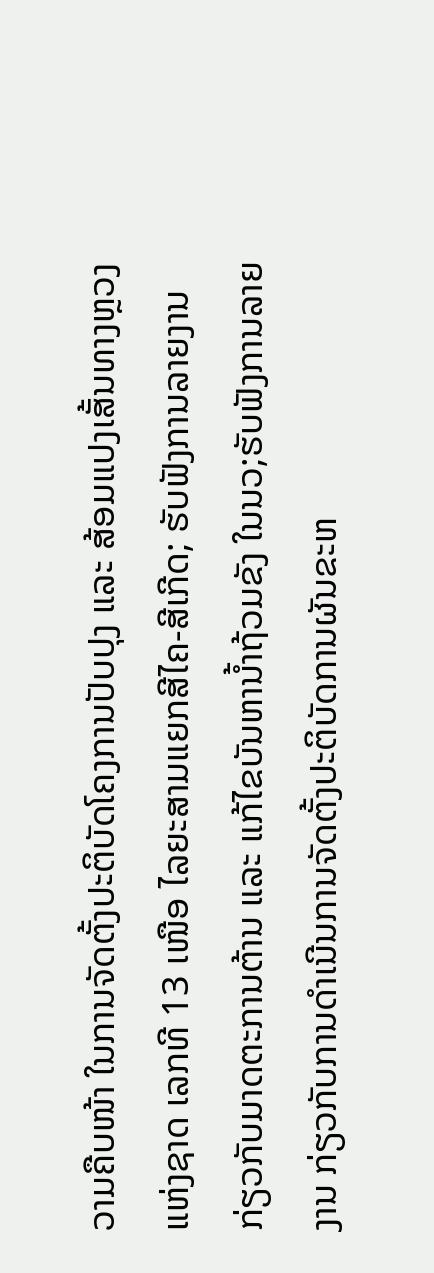ວາມຄືບໜ້າ ໃນການຈັດຕັ້ງປະຕິບັດໂຄງການປັບປຸງ ແລະ ສ້ອມແປງເສັ້ນທາງຫຼວງແຫ່ງຊາດ ເລກທີ 13 ເໜືອ ໄລຍະສາມແຍກສີໄຄ-ສີເກີດ; ຮັບຟັງການລາຍງານ ກ່ຽວກັບມາດຕະການຕ້ານ ແລະ ແກ້ໄຂບັນຫານໍ້າຖ້ວມຂັງ ໃນນວ;ຮັບຟັງການລາຍງານ ກ່ຽວກັບການດໍາເນີນການຈັດຕັ້ງປະຕິບັດການຜັນຂະຫ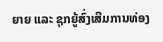ຍາຍ ແລະ ຊຸກຍູ້ສົ່ງເສີມການທ່ອງ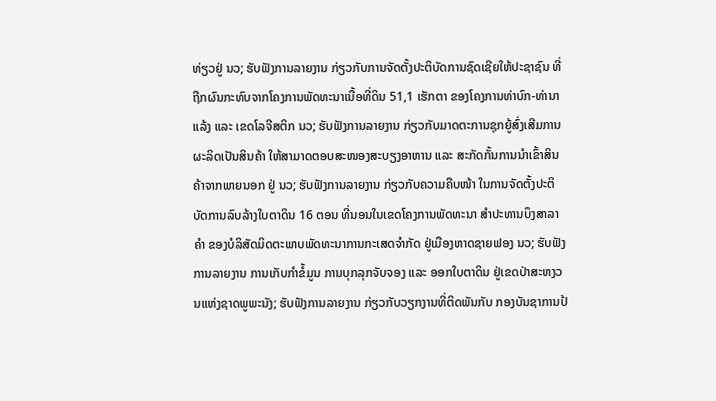ທ່ຽວຢູ່ ນວ; ຮັບຟັງການລາຍງານ ກ່ຽວກັບການຈັດຕັ້ງປະຕິບັດການຊົດເຊີຍໃຫ້ປະຊາຊົນ ທີ່ຖືກຜົນກະທົບຈາກໂຄງການພັດທະນາເນື້ອທີ່ດິນ 51,1 ເຮັກຕາ ຂອງໂຄງການທ່າບົກ-ທ່ານາແລ້ງ ແລະ ເຂດໂລຈີສຕິກ ນວ; ຮັບຟັງການລາຍງານ ກ່ຽວກັບມາດຕະການຊຸກຍູ້ສົ່ງເສີມການຜະລິດເປັນສິນຄ້າ ໃຫ້ສາມາດຕອບສະໜອງສະບຽງອາຫານ ແລະ ສະກັດກັ້ນການນໍາເຂົ້າສິນຄ້າຈາກພາຍນອກ ຢູ່ ນວ; ຮັບຟັງການລາຍງານ ກ່ຽວກັບຄວາມຄືບໜ້າ ໃນການຈັດຕັ້ງປະຕິບັດການລົບລ້າງໃບຕາດິນ 16 ຕອນ ທີ່ນອນໃນເຂດໂຄງການພັດທະນາ ສໍາປະທານບຶງສາລາຄໍາ ຂອງບໍລິສັດມິດຕະພາບພັດທະນາການກະເສດຈໍາກັດ ຢູ່ເມືອງຫາດຊາຍຟອງ ນວ; ຮັບຟັງການລາຍງານ ການເກັບກໍາຂໍ້ມູນ ການບຸກລຸກຈັບຈອງ ແລະ ອອກໃບຕາດິນ ຢູ່ເຂດປ່າສະຫງວນແຫ່ງຊາດພູພະນັງ; ຮັບຟັງການລາຍງານ ກ່ຽວກັບວຽກງານທີ່ຕິດພັນກັບ ກອງບັນຊາການປ້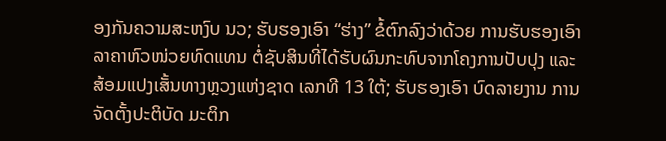ອງກັນຄວາມສະຫງົບ ນວ; ຮັບຮອງເອົາ “ຮ່າງ” ຂໍ້ຕົກລົງວ່າດ້ວຍ ການຮັບຮອງເອົາລາຄາຫົວໜ່ວຍທົດແທນ ຕໍ່ຊັບສິນທີ່ໄດ້ຮັບຜົນກະທົບຈາກໂຄງການປັບປຸງ ແລະ ສ້ອມແປງເສັ້ນທາງຫຼວງແຫ່ງຊາດ ເລກທີ 13 ໃຕ້; ຮັບຮອງເອົາ ບົດລາຍງານ ການຈັດຕັ້ງປະຕິບັດ ມະຕິກ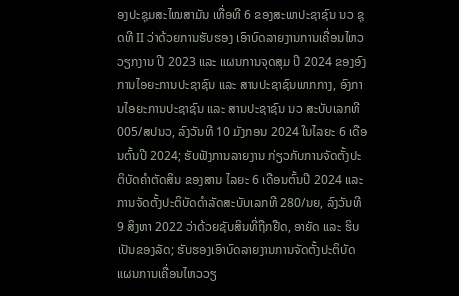ອງປະຊຸມສະໄໝສາມັນ ເທື່ອທີ 6 ຂອງສະພາປະຊາຊົນ ນວ ຊຸດທີ II ວ່າດ້ວຍການຮັບຮອງ ເອົາບົດລາຍງານການເຄື່ອນໄຫວວຽກງານ ປີ 2023 ແລະ ແຜນການຈຸດສຸມ ປີ 2024 ຂອງອົງການໄອຍະການປະຊາຊົນ ແລະ ສານປະຊາຊົນພາກກາງ, ອົງການໄອຍະການປະຊາຊົນ ແລະ ສານປະຊາຊົນ ນວ ສະບັບເລກທີ 005/ສປນວ, ລົງວັນທີ 10 ມັງກອນ 2024 ໃນໄລຍະ 6 ເດືອນຕົ້ນປີ 2024; ຮັບຟັງການລາຍງານ ກ່ຽວກັບການຈັດຕັ້ງປະຕິບັດຄໍາຕັດສິນ ຂອງສານ ໄລຍະ 6 ເດືອນຕົ້ນປີ 2024 ແລະ ການຈັດຕັ້ງປະຕິບັດດໍາລັດສະບັບເລກທີ 280/ນຍ, ລົງວັນທີ 9 ສິງຫາ 2022 ວ່າດ້ວຍຊັບສິນທີ່ຖືກຢືດ, ອາຍັດ ແລະ ຮິບເປັນຂອງລັດ; ຮັບຮອງເອົາບົດລາຍງານການຈັດຕັ້ງປະຕິບັດແຜນການເຄື່ອນໄຫວວຽ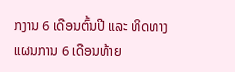ກງານ 6 ເດືອນຕົ້ນປີ ແລະ ທິດທາງແຜນການ 6 ເດືອນທ້າຍ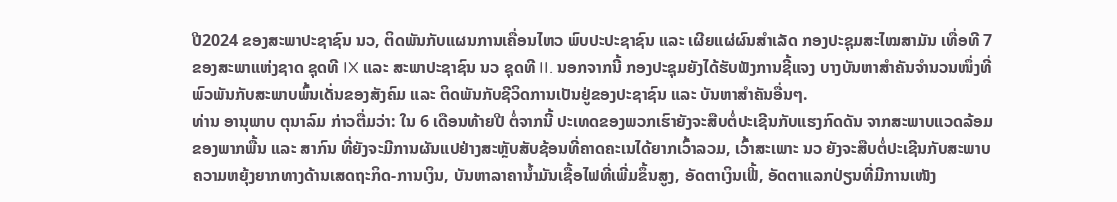ປີ2024 ຂອງສະພາປະຊາຊົນ ນວ, ຕິດພັນກັບແຜນການເຄື່ອນໄຫວ ພົບປະປະຊາຊົນ ແລະ ເຜີຍແຜ່ຜົນສໍາເລັດ ກອງປະຊຸມສະໄໝສາມັນ ເທື່ອທີ 7 ຂອງສະພາແຫ່ງຊາດ ຊຸດທີ IX ແລະ ສະພາປະຊາຊົນ ນວ ຊຸດທີ II. ນອກຈາກນີ້ ກອງປະຊຸມຍັງໄດ້ຮັບຟັງການຊີ້ແຈງ ບາງບັນຫາສໍາຄັນຈໍານວນໜຶ່ງທີ່ພົວພັນກັບສະພາບພົ້ນເດັ່ນຂອງສັງຄົມ ແລະ ຕິດພັນກັບຊີວິດການເປັນຢູ່ຂອງປະຊາຊົນ ແລະ ບັນຫາສໍາຄັນອື່ນໆ.
ທ່ານ ອານຸພາບ ຕຸນາລົມ ກ່າວຕື່ມວ່າ: ໃນ 6 ເດືອນທ້າຍປີ ຕໍ່ຈາກນີ້ ປະເທດຂອງພວກເຮົາຍັງຈະສືບຕໍ່ປະເຊີນກັບແຮງກົດດັນ ຈາກສະພາບແວດລ້ອມ ຂອງພາກພື້ນ ແລະ ສາກົນ ທີ່ຍັງຈະມີການຜັນແປຢ່າງສະຫຼັບສັບຊ້ອນທີ່ຄາດຄະເນໄດ້ຍາກເວົ້າລວມ, ເວົ້າສະເພາະ ນວ ຍັງຈະສືບຕໍ່ປະເຊີນກັບສະພາບຄວາມຫຍຸ້ງຍາກທາງດ້ານເສດຖະກິດ-ການເງິນ, ບັນຫາລາຄານໍ້າມັນເຊື້ອໄຟທີ່ເພີ່ມຂຶ້ນສູງ, ອັດຕາເງິນເຟີ້, ອັດຕາແລກປ່ຽນທີ່ມີການເໜັງ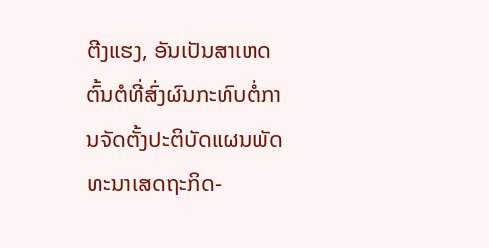ຕີງແຮງ, ອັນເປັນສາເຫດຕົ້ນຕໍທີ່ສົ່ງຜົນກະທົບຕໍ່ການຈັດຕັ້ງປະຕິບັດແຜນພັດທະນາເສດຖະກິດ-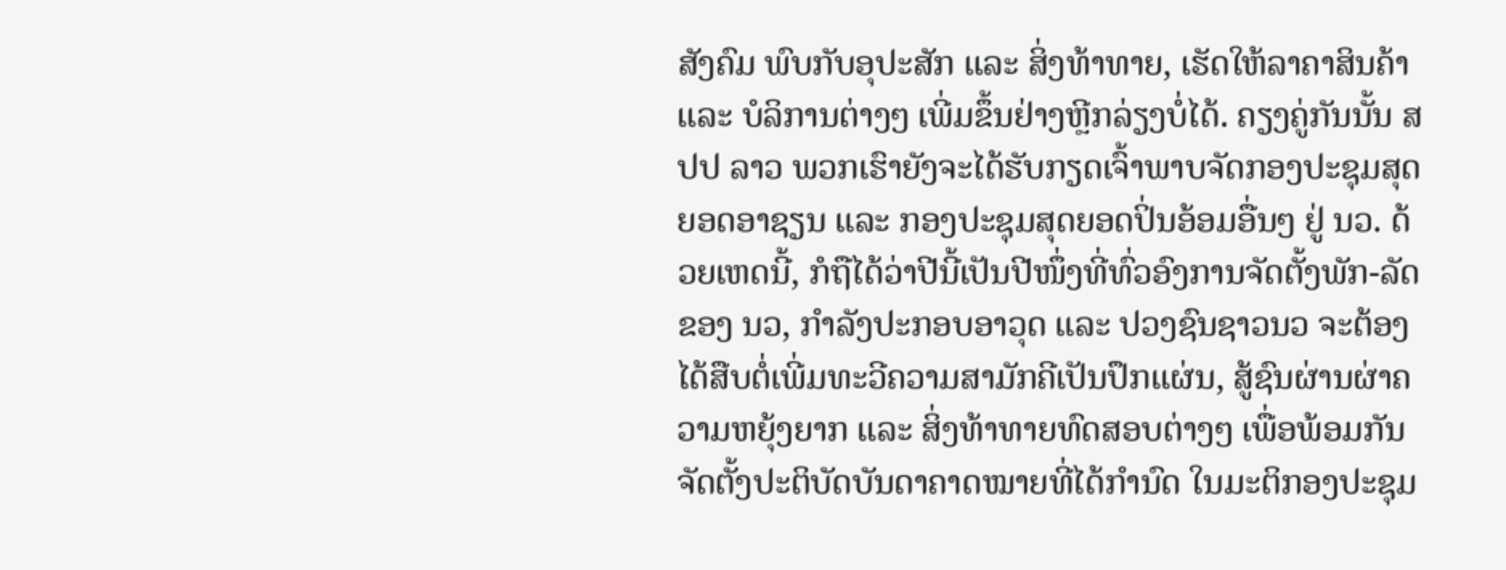ສັງຄົມ ພົບກັບອຸປະສັກ ແລະ ສິ່ງທ້າທາຍ, ເຮັດໃຫ້ລາຄາສິນຄ້າ ແລະ ບໍລິການຕ່າງໆ ເພີ່ມຂຶ້ນຢ່າງຫຼີກລ່ຽງບໍ່ໄດ້. ຄຽງຄູ່ກັນນັ້ນ ສປປ ລາວ ພວກເຮົາຍັງຈະໄດ້ຮັບກຽດເຈົ້າພາບຈັດກອງປະຊຸມສຸດຍອດອາຊຽນ ແລະ ກອງປະຊຸມສຸດຍອດປິ່ນອ້ອມອື່ນໆ ຢູ່ ນວ. ດ້ວຍເຫດນີ້, ກໍຖືໄດ້ວ່າປີນີ້ເປັນປີໜຶ່ງທີ່ທົ່ວອົງການຈັດຕັ້ງພັກ-ລັດ ຂອງ ນວ, ກໍາລັງປະກອບອາວຸດ ແລະ ປວງຊົນຊາວນວ ຈະຕ້ອງໄດ້ສືບຕໍ່ເພີ່ມທະວີຄວາມສາມັກຄີເປັນປຶກແຜ່ນ, ສູ້ຊົນຜ່ານຜ່າຄວາມຫຍຸ້ງຍາກ ແລະ ສິ່ງທ້າທາຍທົດສອບຕ່າງໆ ເພື່ອພ້ອມກັນຈັດຕັ້ງປະຕິບັດບັນດາຄາດໝາຍທີ່ໄດ້ກໍານົດ ໃນມະຕິກອງປະຊຸມ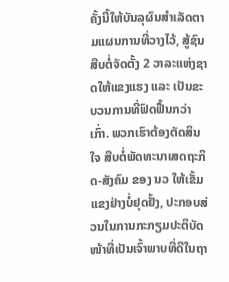ຄັ້ງນີ້ໃຫ້ບັນລຸຜົນສໍາເລັດຕາມແຜນການທີ່ວາງໄວ້, ສູ້ຊົນສືບຕໍ່ຈັດຕັ້ງ 2 ວາລະແຫ່ງຊາດໃຫ້ແຂງແຮງ ແລະ ເປັນຂະບວນການທີ່ຟົດຟື້ນກວ່າເກົ່າ. ພວກເຮົາຕ້ອງຕັດສິນໃຈ ສືບຕໍ່ພັດທະນາເສດຖະກິດ-ສັງຄົມ ຂອງ ນວ ໃຫ້ເຂັ້ມແຂງຢ່າງບໍ່ຢຸດຢັ້ງ, ປະກອບສ່ວນໃນການກະກຽມປະຕິບັດໜ້າທີ່ເປັນເຈົ້າພາບທີ່ດີໃນຖາ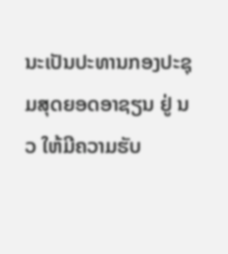ນະເປັນປະທານກອງປະຊຸມສຸດຍອດອາຊຽນ ຢູ່ ນວ ໃຫ້ມີຄວາມຮັບ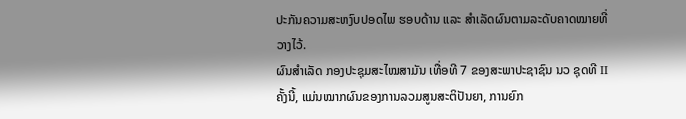ປະກັນຄວາມສະຫງົບປອດໄພ ຮອບດ້ານ ແລະ ສໍາເລັດຜົນຕາມລະດັບຄາດໝາຍທີ່ວາງໄວ້.
ຜົນສໍາເລັດ ກອງປະຊຸມສະໄໝສາມັນ ເທື່ອທີ 7 ຂອງສະພາປະຊາຊົນ ນວ ຊຸດທີ II ຄັ້ງນີ້, ແມ່ນໝາກຜົນຂອງການລວມສູນສະຕິປັນຍາ, ການຍົກ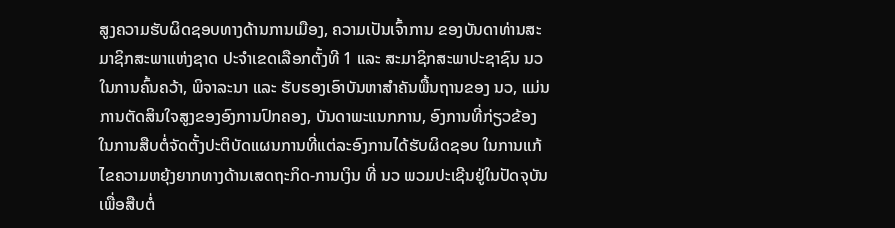ສູງຄວາມຮັບຜິດຊອບທາງດ້ານການເມືອງ, ຄວາມເປັນເຈົ້າການ ຂອງບັນດາທ່ານສະມາຊິກສະພາແຫ່ງຊາດ ປະຈໍາເຂດເລືອກຕັ້ງທີ 1 ແລະ ສະມາຊິກສະພາປະຊາຊົນ ນວ ໃນການຄົ້ນຄວ້າ, ພິຈາລະນາ ແລະ ຮັບຮອງເອົາບັນຫາສໍາຄັນພື້ນຖານຂອງ ນວ, ແມ່ນການຕັດສິນໃຈສູງຂອງອົງການປົກຄອງ, ບັນດາພະແນກການ, ອົງການທີ່ກ່ຽວຂ້ອງໃນການສືບຕໍ່ຈັດຕັ້ງປະຕິບັດແຜນການທີ່ແຕ່ລະອົງການໄດ້ຮັບຜິດຊອບ ໃນການແກ້ໄຂຄວາມຫຍຸ້ງຍາກທາງດ້ານເສດຖະກິດ-ການເງິນ ທີ່ ນວ ພວມປະເຊີນຢູ່ໃນປັດຈຸບັນ ເພື່ອສືບຕໍ່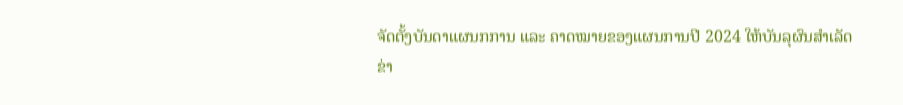ຈັດຕັ້ງບັນດາແຜນກການ ແລະ ຄາດໝາຍຂອງແຜນການປີ 2024 ໃຫ້ບັນລຸຜົນສຳເລັດ
ຂ່າ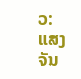ວ: ແສງຈັນ